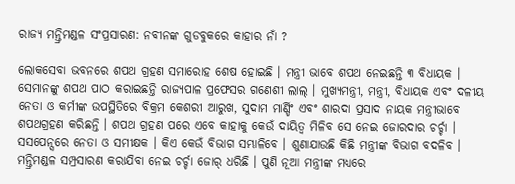ରାଜ୍ୟ ମନ୍ତ୍ରିମଣ୍ଡଳ ସଂପ୍ରସାରଣ: ନବୀନଙ୍କ ଗୁଡବୁକରେ କାହାର ନାଁ ?

ଲୋକସେବା ଭବନରେ ଶପଥ ଗ୍ରହଣ ସମାରୋହ ଶେଷ ହୋଇଛି । ମନ୍ତ୍ରୀ ଭାବେ ଶପଥ ନେଇଛନ୍ତି ୩ ବିଧାୟକ । ସେମାନଙ୍କୁ ଶପଥ ପାଠ କରାଇଛନ୍ତି ରାଜ୍ୟପାଳ ପ୍ରଫେସର ଗଣେଶୀ ଲାଲ୍ । ମୁଖ୍ୟମନ୍ତ୍ରୀ, ମନ୍ତ୍ରୀ, ବିଧାୟକ ଏବଂ ଦଳୀୟ ନେତା ଓ କର୍ମୀଙ୍କ ଉପସ୍ଥିତିରେ ବିକ୍ରମ କେଶରୀ ଆରୁଖ, ସୁଦାମ ମାର୍ଣ୍ଡିଂ ଏବଂ ଶାରଦା ପ୍ରସାଦ ନାୟକ ମନ୍ତ୍ରୀଭାବେ ଶପଥଗ୍ରହଣ କରିଛନ୍ତି । ଶପଥ ଗ୍ରହଣ ପରେ ଏବେ କାହାକୁ କେଉଁ ଦାୟିତ୍ୱ ମିଳିବ ସେ ନେଇ ଜୋରଦାର ଚର୍ଚ୍ଚା । ସସପେନ୍ସରେ ନେତା ଓ ସମୀକ୍ଷକ । କିଏ କେଉଁ ବିଭାଗ ସମ୍ଭାଳିବେ । ଶୁଣାଯାଉଛି କିଛି ମନ୍ତ୍ରୀଙ୍କ ବିଭାଗ ବଦଳିବ । ମନ୍ତ୍ରିମଣ୍ଡଳ ସମ୍ପ୍ରସାରଣ କରାଯିବା ନେଇ ଚର୍ଚ୍ଚା ଜୋର୍ ଧରିଛି । ପୁଣି ନୂଆ ମନ୍ତ୍ରୀଙ୍କ ମଧ୍ୟରେ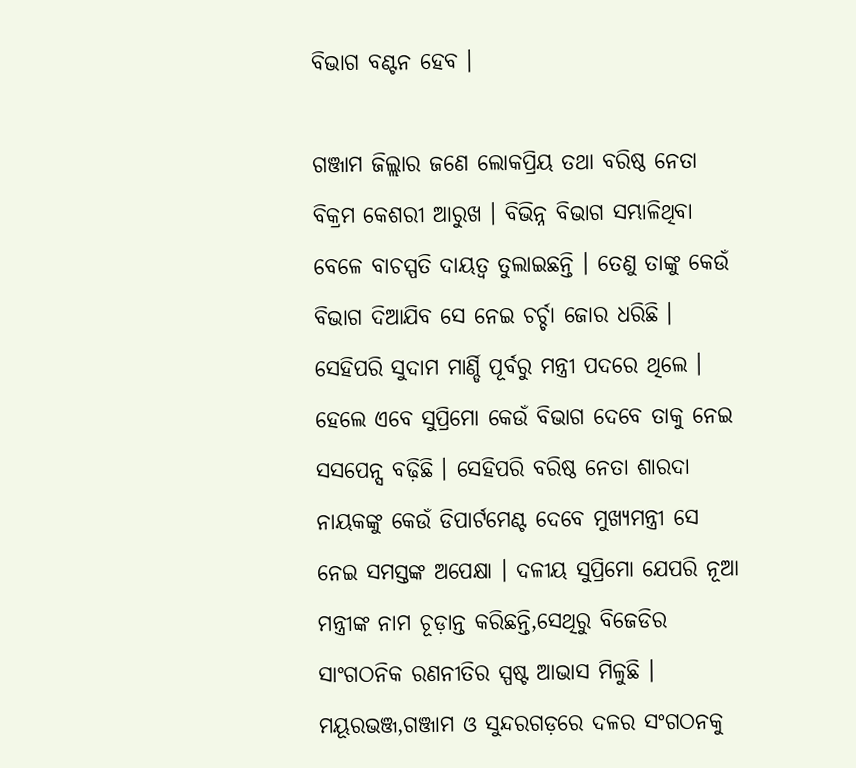ବିଭାଗ ବଣ୍ଟନ ହେବ ।

ଗଞ୍ଜାମ ଜିଲ୍ଲାର ଜଣେ ଲୋକପ୍ରିୟ ତଥା ବରିଷ୍ଠ ନେତା ବିକ୍ରମ କେଶରୀ ଆରୁଖ । ବିଭିନ୍ନ ବିଭାଗ ସମ୍ଭାଳିଥିବା ବେଳେ ବାଚସ୍ପତି ଦାୟତ୍ୱ ତୁଲାଇଛନ୍ତି । ତେଣୁ ତାଙ୍କୁ କେଉଁ ବିଭାଗ ଦିଆଯିବ ସେ ନେଇ ଚର୍ଚ୍ଚା ଜୋର ଧରିଛି । ସେହିପରି ସୁଦାମ ମାର୍ଣ୍ଡି ପୂର୍ବରୁ ମନ୍ତ୍ରୀ ପଦରେ ଥିଲେ । ହେଲେ ଏବେ ସୁପ୍ରିମୋ କେଉଁ ବିଭାଗ ଦେବେ ତାକୁ ନେଇ ସସପେନ୍ସ ବଢ଼ିଛି । ସେହିପରି ବରିଷ୍ଠ ନେତା ଶାରଦା ନାୟକଙ୍କୁ କେଉଁ ଡିପାର୍ଟମେଣ୍ଟ ଦେବେ ମୁଖ୍ୟମନ୍ତ୍ରୀ ସେ ନେଇ ସମସ୍ତଙ୍କ ଅପେକ୍ଷା । ଦଳୀୟ ସୁପ୍ରିମୋ ଯେପରି ନୂଆ ମନ୍ତ୍ରୀଙ୍କ ନାମ ଚୂଡ଼ାନ୍ତ କରିଛନ୍ତି,ସେଥିରୁ ବିଜେଡିର ସାଂଗଠନିକ ରଣନୀତିର ସ୍ପଷ୍ଟ ଆଭାସ ମିଳୁଛି । ମୟୂରଭଞ୍ଜ,ଗଞ୍ଜାମ ଓ ସୁନ୍ଦରଗଡ଼ରେ ଦଳର ସଂଗଠନକୁ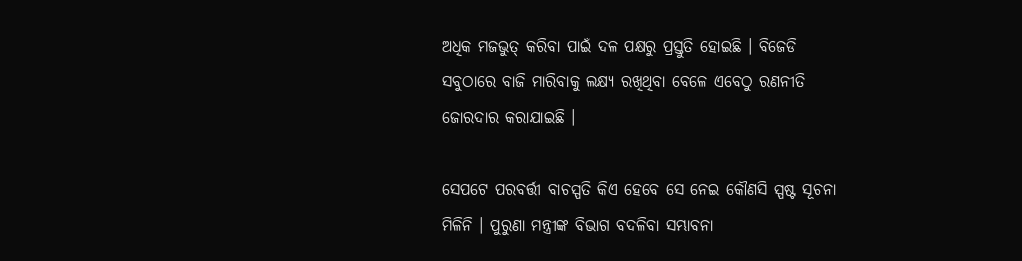ଅଧିକ ମଜଭୁତ୍‌ କରିବା ପାଇଁ ଦଳ ପକ୍ଷରୁ ପ୍ରସ୍ତୁତି ହୋଇଛି । ବିଜେଡି ସବୁଠାରେ ବାଜି ମାରିବାକୁ ଲକ୍ଷ୍ୟ ରଖିଥିବା ବେଳେ ଏବେଠୁ ରଣନୀତି ଜୋରଦାର କରାଯାଇଛି ।

ସେପଟେ ପରବର୍ତ୍ତୀ ବାଚସ୍ପତି କିଏ ହେବେ ସେ ନେଇ କୌଣସି ସ୍ପଷ୍ଟ ସୂଚନା ମିଳିନି । ପୁରୁଣା ମନ୍ତ୍ରୀଙ୍କ ବିଭାଗ ବଦଳିବା ସମ୍ଭାବନା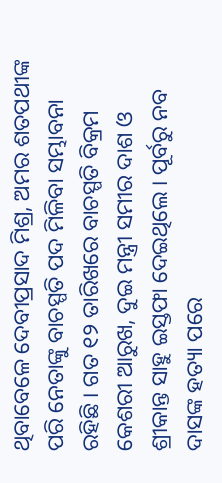ଥିବାବେଳେ ଦେବୀପ୍ରସାଦ ମିଶ୍ର, ଅମର ଶତପଥୀଙ୍କ ପରି ନେତାଙ୍କୁ ବାଚସ୍ପତି ପଦ ମିଳିବା ସମ୍ଭାବନା ରହିଛି । ଗତ ୧୨ ତାରିଖରେ ବାଚସ୍ପତି ବିକ୍ରମ କେଶରୀ ଆରୁଖ, ଦୁଇ ମନ୍ତ୍ରୀ ସମୀର ଦାଶ ଓ ଶ୍ରୀକାନ୍ତ ସାହୁ ଇସ୍ତଫା ଦେଇଥିଲେ । ପୂର୍ବରୁ ନବ ଦାସଙ୍କ ହତ୍ୟା ପରେ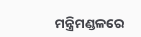ମନ୍ତ୍ରିମଣ୍ଡଳରେ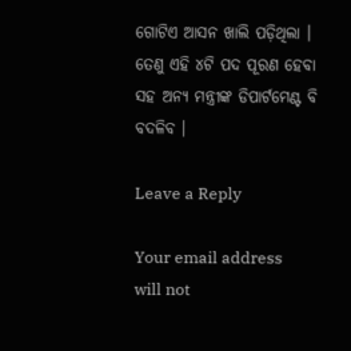ଗୋଟିଏ ଆସନ ଖାଲି ପଡ଼ିଥିଲା । ତେଣୁ ଏହି ୪ଟି ପଦ ପୂରଣ ହେବା ସହ ଅନ୍ୟ ମନ୍ତ୍ରୀଙ୍କ ଡିପାର୍ଟମେଣ୍ଟ ବି ବଦଳିବ ।

Leave a Reply

Your email address will not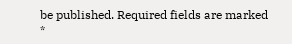be published. Required fields are marked *